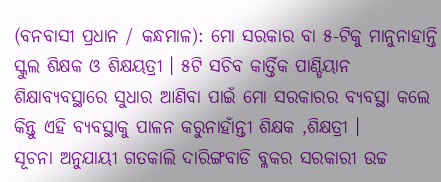(ବନବାସୀ ପ୍ରଧାନ / କନ୍ଧମାଳ): ମୋ ସରକାର ବା ୫-ଟିକୁ ମାନୁନାହାନ୍ତି ସ୍କୁଲ ଶିକ୍ଷକ ଓ ଶିକ୍ଷୟତ୍ରୀ । ୫ଟି ସଚିବ କାର୍ତ୍ତିକ ପାଣ୍ଡିୟାନ ଶିକ୍ଷାବ୍ୟବସ୍ଥାରେ ସୁଧାର ଆଣିବା ପାଇଁ ମୋ ସରକାରର ବ୍ୟବସ୍ଥା କଲେ କିନ୍ତୁ ଏହି ବ୍ୟବସ୍ଥାକୁ ପାଳନ କରୁନାହାଁନ୍ତୀ ଶିକ୍ଷକ ,ଶିକ୍ଷତ୍ରୀ ।
ସୂଚନା ଅନୁଯାୟୀ ଗତକାଲି ଦାରିଙ୍ଗବାଡି ବ୍ଳକର ସରକାରୀ ଉଚ୍ଚ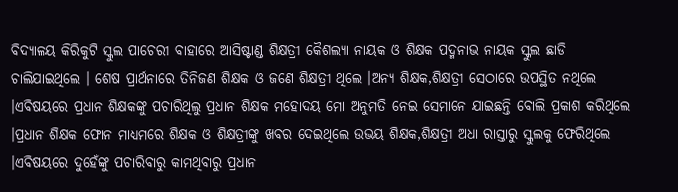ବିଦ୍ୟାଳୟ କିରିକୁଟି ସ୍କୁଲ ପାଚେରୀ ବାହାରେ ଆସିଷ୍ଟାଣ୍ଡ ଶିକ୍ଷତ୍ରୀ କୈଶଲ୍ୟା ନାୟକ ଓ ଶିକ୍ଷକ ପଦ୍ମନାଭ ନାୟକ ସ୍କୁଲ ଛାଡି ଚାଲିଯାଇଥିଲେ । ଶେଷ ପ୍ରାର୍ଥନାରେ ତିନିଜଣ ଶିକ୍ଷକ ଓ ଜଣେ ଶିକ୍ଷତ୍ରୀ ଥିଲେ ।ଅନ୍ୟ ଶିକ୍ଷକ,ଶିକ୍ଷତ୍ରୀ ସେଠାରେ ଉପସ୍ଥିତ ନଥିଲେ ।ଏବିଷୟରେ ପ୍ରଧାନ ଶିକ୍ଷକଙ୍କୁ ପଚାରିଥିଲୁ ପ୍ରଧାନ ଶିକ୍ଷକ ମହୋଦୟ ମୋ ଅନୁମତି ନେଇ ସେମାନେ ଯାଇଛନ୍ତି ବୋଲି ପ୍ରକାଶ କରିଥିଲେ ।ପ୍ରଧାନ ଶିକ୍ଷକ ଫୋନ ମାଧ୍ୟମରେ ଶିକ୍ଷକ ଓ ଶିକ୍ଷତ୍ରୀଙ୍କୁ ଖବର ଦେଇଥିଲେ ଉଭୟ ଶିକ୍ଷକ,ଶିକ୍ଷତ୍ରୀ ଅଧା ରାସ୍ତାରୁ ସ୍କୁଲକୁ ଫେରିଥିଲେ ।ଏବିଷୟରେ ଦୁହେଁଙ୍କୁ ପଚାରିବାରୁ କାମଥିବାରୁ ପ୍ରଧାନ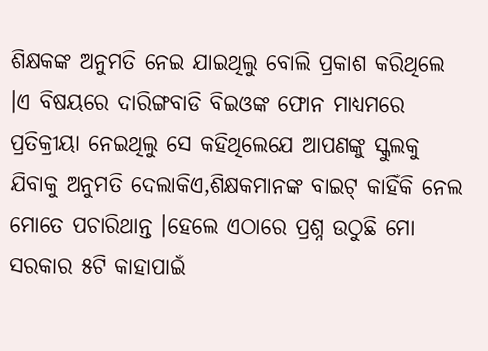ଶିକ୍ଷକଙ୍କ ଅନୁମତି ନେଇ ଯାଇଥିଲୁ ବୋଲି ପ୍ରକାଶ କରିଥିଲେ ।ଏ ବିଷୟରେ ଦାରିଙ୍ଗବାଡି ବିଇଓଙ୍କ ଫୋନ ମାଧ୍ୟମରେ ପ୍ରତିକ୍ରୀୟା ନେଇଥିଲୁ ସେ କହିଥିଲେଯେ ଆପଣଙ୍କୁ ସ୍କୁଲକୁ ଯିବାକୁ ଅନୁମତି ଦେଲାକିଏ,ଶିକ୍ଷକମାନଙ୍କ ବାଇଟ୍ କାହିଁକି ନେଲ ମୋତେ ପଚାରିଥାନ୍ତ ।ହେଲେ ଏଠାରେ ପ୍ରଶ୍ନ ଉଠୁଛି ମୋ ସରକାର ୫ଟି କାହାପାଇଁ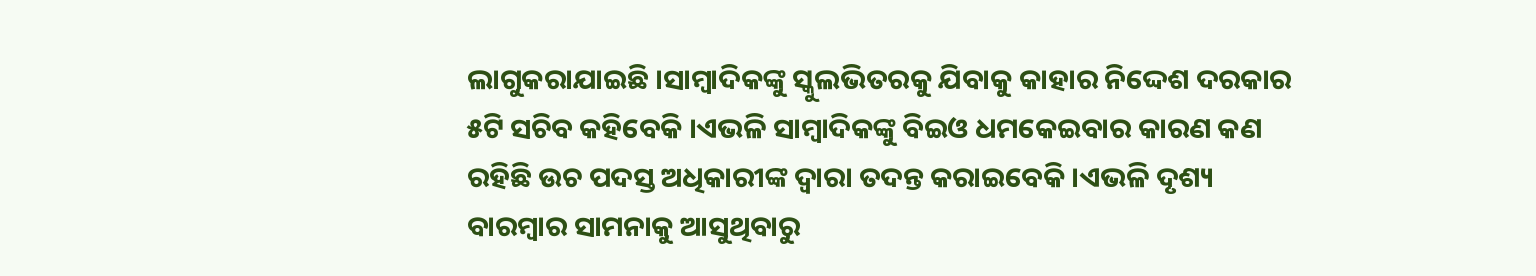ଲାଗୁକରାଯାଇଛି ।ସାମ୍ବାଦିକଙ୍କୁ ସ୍କୁଲଭିତରକୁ ଯିବାକୁ କାହାର ନିଦ୍ଦେଶ ଦରକାର ୫ଟି ସଚିବ କହିବେକି ।ଏଭଳି ସାମ୍ବାଦିକଙ୍କୁ ବିଇଓ ଧମକେଇବାର କାରଣ କଣ ରହିଛି ଉଚ ପଦସ୍ତ ଅଧିକାରୀଙ୍କ ଦ୍ବାରା ତଦନ୍ତ କରାଇବେକି ।ଏଭଳି ଦୃଶ୍ୟ ବାରମ୍ବାର ସାମନାକୁ ଆସୁଥିବାରୁ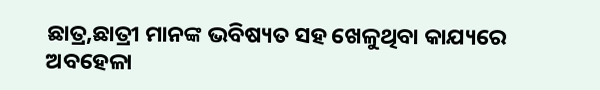ଛାତ୍ର,ଛାତ୍ରୀ ମାନଙ୍କ ଭବିଷ୍ୟତ ସହ ଖେଳୁଥିବା କାଯ୍ୟରେ ଅବହେଳା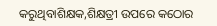କରୁଥିବାଶିକ୍ଷକ,ଶିକ୍ଷତ୍ରୀ ଉପରେ କଠୋର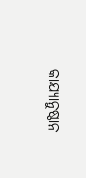କାଯ୍ୟାନୁଷ୍ଠାନ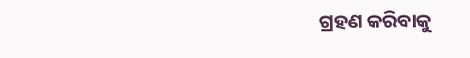ଗ୍ରହଣ କରିବାକୁ